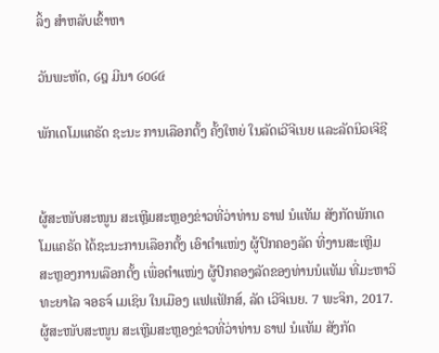ລິ້ງ ສຳຫລັບເຂົ້າຫາ

ວັນພະຫັດ, ໒໘ ມີນາ ໒໐໒໔

ພັກເດໂມແຄຣັດ ຊະນະ ການເລືອກຕັ້ງ ຄັ້ງໃຫຍ່ ໃນລັດເວີຈີເນຍ ແລະລັດນິວເຈີຊີ


ຜູ້ສະໜັບສະໜູນ ສະເຫຼີມສະຫຼອງຂ່າວທີ່ວ່າທ່ານ ຣາຟ ນໍແທັມ ສັງກັດພັກເດໂມແຄຣັດ ໄດ້ຊະນະການເລືອກຕັ້ງ ເອົາຕຳແໜ່ງ ຜູ້ປົກຄອງລັດ ທີ່ງານສະເຫຼີມ ສະຫຼອງການເລືອກຕັ້ງ ເພື່ອຕຳແໜ່ງ ຜູ້ປົກຄອງລັດຂອງທ່ານນໍແທັມ ທີ່ມະຫາວິທະຍາໄລ ຈອຣຈ໌ ເມເຊິນ ໃນເມືອງ ແຟແຟັກສ໌, ລັດ ເວີຈິເນຍ. 7 ພະຈິກ, 2017.
ຜູ້ສະໜັບສະໜູນ ສະເຫຼີມສະຫຼອງຂ່າວທີ່ວ່າທ່ານ ຣາຟ ນໍແທັມ ສັງກັດ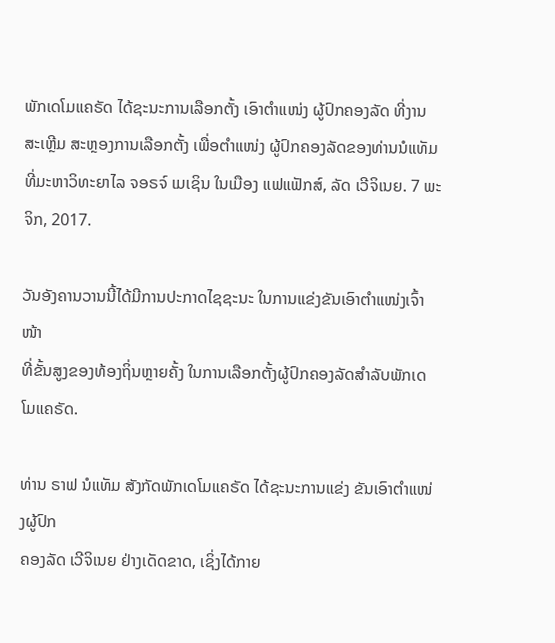ພັກເດໂມແຄຣັດ ໄດ້ຊະນະການເລືອກຕັ້ງ ເອົາຕຳແໜ່ງ ຜູ້ປົກຄອງລັດ ທີ່ງານສະເຫຼີມ ສະຫຼອງການເລືອກຕັ້ງ ເພື່ອຕຳແໜ່ງ ຜູ້ປົກຄອງລັດຂອງທ່ານນໍແທັມ ທີ່ມະຫາວິທະຍາໄລ ຈອຣຈ໌ ເມເຊິນ ໃນເມືອງ ແຟແຟັກສ໌, ລັດ ເວີຈິເນຍ. 7 ພະຈິກ, 2017.

ວັນອັງຄານວານນີ້ໄດ້ມີການປະກາດໄຊຊະນະ ໃນການແຂ່ງຂັນເອົາຕຳແໜ່ງເຈົ້າໜ້າ
ທີ່ຂັ້ນສູງຂອງທ້ອງຖິ່ນຫຼາຍຄັ້ງ ໃນການເລືອກຕັ້ງຜູ້ປົກຄອງລັດສຳລັບພັກເດໂມແຄຣັດ.

ທ່ານ ຣາຟ ນໍແທັມ ສັງກັດພັກເດໂມແຄຣັດ ໄດ້ຊະນະການແຂ່ງ ຂັນເອົາຕຳແໜ່ງຜູ້ປົກ
ຄອງລັດ ເວີຈິເນຍ ຢ່າງເດັດຂາດ, ເຊິ່ງໄດ້ກາຍ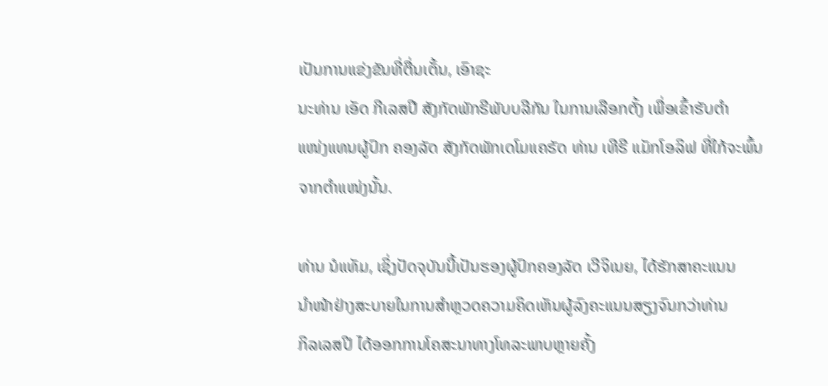ເປັນການແຂ່ງຂັນທີ່ຕື່ນເຕັ້ນ, ເອົາຊະ
ນະທ່ານ ເອັດ ກີເລສປີ ສັງກັດພັກຣີພັບບລີກັນ ໃນການເລືອກຕັ້ງ ເພື່ອເຂົ້າຮັບຕຳ
ແໜ່ງແທນຜູ້ປົກ ຄອງລັດ ສັງກັດພັກເດໂມແຄຣັດ ທ່ານ ເທີຣີ ແມັກໂອລິຟ ທີ່ໃກ້ຈະພົ້ນ
ຈາກຕຳແໜ່ງນັ້ນ.

ທ່ານ ນໍແທັມ, ເຊິ່ງປັດຈຸບັນນີ້ເປັນຮອງຜູ້ປົກຄອງລັດ ເວີຈິເນຍ, ໄດ້ຮັກສາຄະແນນ
ນຳໜ້າຢ່າງສະບາຍໃນການສຳຫຼວດຄວາມຄິດເຫັນຜູ້ລົງຄະແນນສຽງຈົນກວ່າທ່ານ
ກິລເລສປີ ໄດ້ອອກການໂຄສະນາທາງໂທລະພາບຫຼາຍຄັ້ງ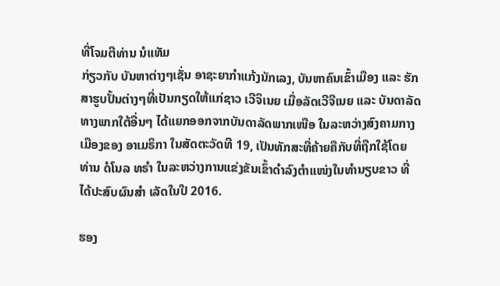ທີ່ໂຈມຕີທ່ານ ນໍແທັມ
ກ່ຽວກັບ ບັນຫາຕ່າງໆເຊັ່ນ ອາຊະຍາກຳແກ້ງນັກເລງ, ບັນຫາຄົນເຂົ້າເມືອງ ແລະ ຮັກ
ສາຮູບປັ້ນຕ່າງໆທີ່ເປັນກຽດໃຫ້ແກ່ຊາວ ເວີຈິເນຍ ເມື່ອລັດເວີຈີເນຍ ແລະ ບັນດາລັດ
ທາງພາກໃຕ້ອື່ນໆ ໄດ້ແຍກອອກຈາກບັນດາລັດພາກເໜືອ ໃນລະຫວ່າງສົງຄາມກາງ
ເມືອງຂອງ ອາເມຣິກາ ໃນສັດຕະວັດທີ 19, ເປັນທັກສະທີ່ຄ້າຍຄືກັບທີ່ຖືກໃຊ້ໂດຍ
ທ່ານ ດໍໂນລ ທຣຳ ໃນລະຫວ່າງການແຂ່ງຂັນເຂົ້າດຳລົງຕຳແໜ່ງໃນທຳນຽບຂາວ ທີ່
ໄດ້ປະສົບຜົນສຳ ເລັດໃນປີ 2016.

ຮອງ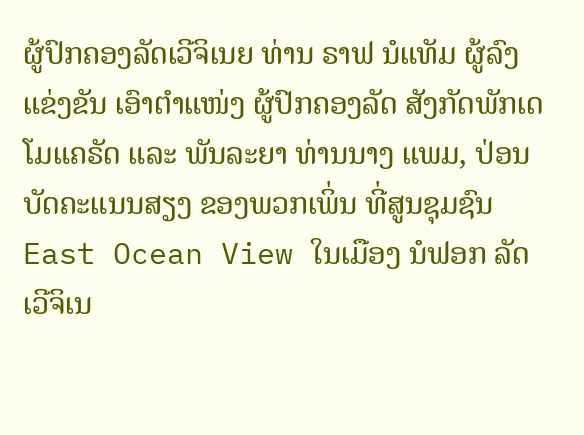ຜູ້ປົກຄອງລັດເວີຈິເນຍ ທ່ານ ຣາຟ ນໍແທັມ ຜູ້ລົງແຂ່ງຂັນ ເອົາຕຳແໜ່ງ ຜູ້ປົກຄອງລັດ ສັງກັດພັກເດໂມແຄຣັດ ແລະ ພັນລະຍາ ທ່ານນາງ ແພມ, ປ່ອນບັດຄະແນນສຽງ ຂອງພວກເພິ່ນ ທີ່ສູນຊຸມຊົນ East Ocean View ໃນເມືອງ ນໍຟອກ ລັດເວີຈິເນ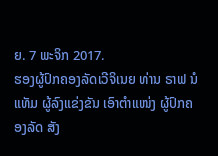ຍ. 7 ພະຈິກ 2017.
ຮອງຜູ້ປົກຄອງລັດເວີຈິເນຍ ທ່ານ ຣາຟ ນໍແທັມ ຜູ້ລົງແຂ່ງຂັນ ເອົາຕຳແໜ່ງ ຜູ້ປົກຄອງລັດ ສັງ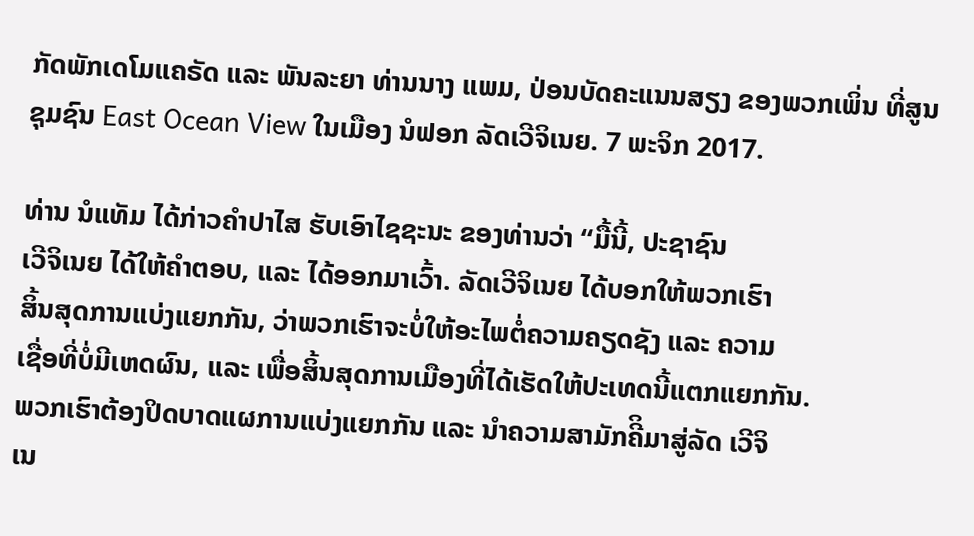ກັດພັກເດໂມແຄຣັດ ແລະ ພັນລະຍາ ທ່ານນາງ ແພມ, ປ່ອນບັດຄະແນນສຽງ ຂອງພວກເພິ່ນ ທີ່ສູນຊຸມຊົນ East Ocean View ໃນເມືອງ ນໍຟອກ ລັດເວີຈິເນຍ. 7 ພະຈິກ 2017.

ທ່ານ ນໍແທັມ ໄດ້ກ່າວຄຳປາໄສ ຮັບເອົາໄຊຊະນະ ຂອງທ່ານວ່າ “ມື້ນີ້, ປະຊາຊົນ
ເວີຈິເນຍ ໄດ້ໃຫ້ຄຳຕອບ, ແລະ ໄດ້ອອກມາເວົ້າ. ລັດເວີຈິເນຍ ໄດ້ບອກໃຫ້ພວກເຮົາ
ສິ້ນສຸດການແບ່ງແຍກກັນ, ວ່າພວກເຮົາຈະບໍ່ໃຫ້ອະໄພຕໍ່ຄວາມຄຽດຊັງ ແລະ ຄວາມ
ເຊື່ອທີ່ບໍ່ມີເຫດຜົນ, ແລະ ເພື່ອສິ້ນສຸດການເມືອງທີ່ໄດ້ເຮັດໃຫ້ປະເທດນີ້ແຕກແຍກກັນ.
ພວກເຮົາຕ້ອງປິດບາດແຜການແບ່ງແຍກກັນ ແລະ ນຳຄວາມສາມັກຄີິມາສູ່ລັດ ເວີຈິ
ເນ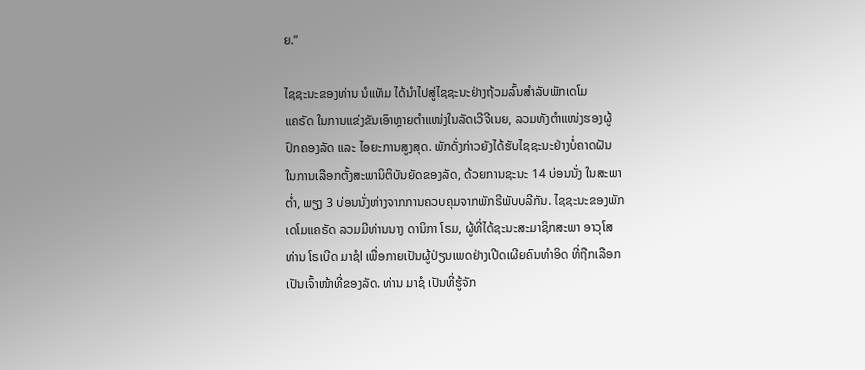ຍ.”

ໄຊຊະນະຂອງທ່ານ ນໍແທັມ ໄດ້ນຳໄປສູ່ໄຊຊະນະຢ່າງຖ້ວມລົ້ນສຳລັບພັກເດໂມ
ແຄຣັດ ໃນການແຂ່ງຂັນເອົາຫຼາຍຕຳແໜ່ງໃນລັດເວີຈີເນຍ, ລວມທັງຕຳແໜ່ງຮອງຜູ້
ປົກຄອງລັດ ແລະ ໄອຍະການສູງສຸດ. ພັກດັ່ງກ່າວຍັງໄດ້ຮັບໄຊຊະນະຢ່າງບໍ່ຄາດຝັນ
ໃນການເລືອກຕັ້ງສະພານິຕິບັນຍັດຂອງລັດ, ດ້ວຍການຊະນະ 14 ບ່ອນນັ່ງ ໃນສະພາ
ຕໍ່າ, ພຽງ 3 ບ່ອນນັ່ງຫ່າງຈາກການຄວບຄຸມຈາກພັກຣີພັບບລີກັນ. ໄຊຊະນະຂອງພັກ
ເດໂມແຄຣັດ ລວມມີທ່ານນາງ ດານິກາ ໂຣມ, ຜູ້ທີ່ໄດ້ຊະນະສະມາຊິກສະພາ ອາວຸໂສ
ທ່ານ ໂຣເບີດ ມາຊໍl ເພື່ອກາຍເປັນຜູ້ປ່ຽນເພດຢ່າງເປີດເຜີຍຄົນທຳອິດ ທີ່ຖືກເລືອກ
ເປັນເຈົ້າໜ້າທີ່ຂອງລັດ. ທ່ານ ມາຊໍ ເປັນທີ່ຮູ້ຈັກ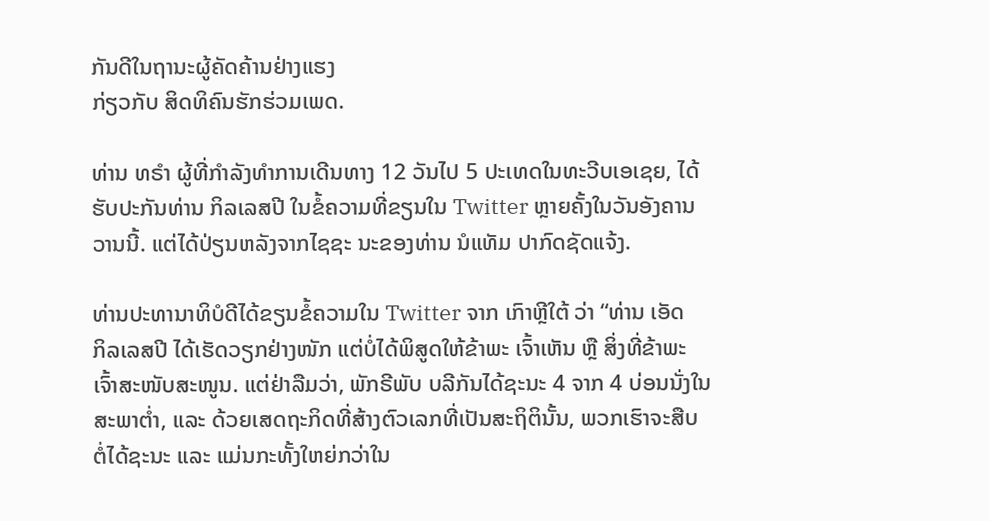ກັນດີໃນຖານະຜູ້ຄັດຄ້ານຢ່າງແຮງ
ກ່ຽວກັບ ສິດທິຄົນຮັກຮ່ວມເພດ.

ທ່ານ ທຣຳ ຜູ້ທີ່ກຳລັງທຳການເດີນທາງ 12 ວັນໄປ 5 ປະເທດໃນທະວີບເອເຊຍ, ໄດ້
ຮັບປະກັນທ່ານ ກິລເລສປີ ໃນຂໍ້ຄວາມທີ່ຂຽນໃນ Twitter ຫຼາຍຄັ້ງໃນວັນອັງຄານ
ວານນີ້. ແຕ່ໄດ້ປ່ຽນຫລັງຈາກໄຊຊະ ນະຂອງທ່ານ ນໍແທັມ ປາກົດຊັດແຈ້ງ.

ທ່ານປະທານາທິບໍດີໄດ້ຂຽນຂໍ້ຄວາມໃນ Twitter ຈາກ ເກົາຫຼີໃຕ້ ວ່າ “ທ່ານ ເອັດ
ກິລເລສປີ ໄດ້ເຮັດວຽກຢ່າງໜັກ ແຕ່ບໍ່ໄດ້ພິສູດໃຫ້ຂ້າພະ ເຈົ້າເຫັນ ຫຼື ສິ່ງທີ່ຂ້າພະ
ເຈົ້າສະໜັບສະໜູນ. ແຕ່ຢ່າລືມວ່າ, ພັກຣີພັບ ບລີກັນໄດ້ຊະນະ 4 ຈາກ 4 ບ່ອນນັ່ງໃນ
ສະພາຕໍ່າ, ແລະ ດ້ວຍເສດຖະກິດທີ່ສ້າງຕົວເລກທີ່ເປັນສະຖິຕິນັ້ນ, ພວກເຮົາຈະສືບ
ຕໍ່ໄດ້ຊະນະ ແລະ ແມ່ນກະທັ້ງໃຫຍ່ກວ່າໃນ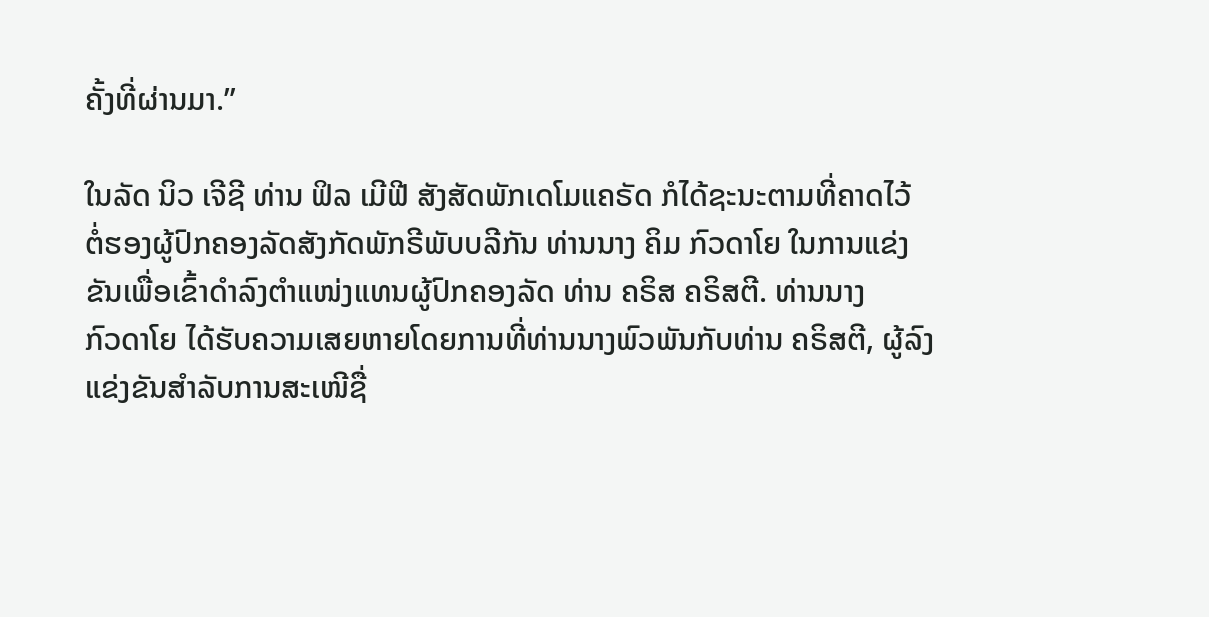ຄັ້ງທີ່ຜ່ານມາ.”

ໃນລັດ ນິວ ເຈີຊີ ທ່ານ ຟິລ ເມີຟີ ສັງສັດພັກເດໂມແຄຣັດ ກໍໄດ້ຊະນະຕາມທີ່ຄາດໄວ້
ຕໍ່ຮອງຜູ້ປົກຄອງລັດສັງກັດພັກຣີພັບບລີກັນ ທ່ານນາງ ຄິມ ກົວດາໂຍ ໃນການແຂ່ງ
ຂັນເພື່ອເຂົ້າດຳລົງຕຳແໜ່ງແທນຜູ້ປົກຄອງລັດ ທ່ານ ຄຣິສ ຄຣິສຕີ. ທ່ານນາງ
ກົວດາໂຍ ໄດ້ຮັບຄວາມເສຍຫາຍໂດຍການທີ່ທ່ານນາງພົວພັນກັບທ່ານ ຄຣິສຕີ, ຜູ້ລົງ
ແຂ່ງຂັນສຳລັບການສະເໜີຊື່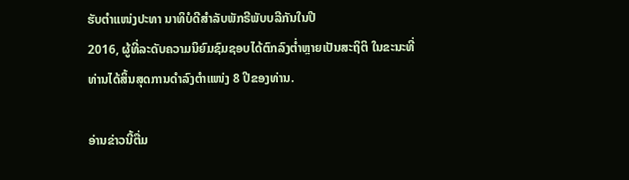ຮັບຕຳແໜ່ງປະທາ ນາທິບໍດີສຳລັບພັກຣີພັບບລີກັນໃນປີ
2016, ຜູ້ທີ່ລະດັບຄວາມນິຍົມຊົມຊອບໄດ້ຕົກລົງຕໍ່າຫຼາຍເປັນສະຖິຕິ ໃນຂະນະທີ່
ທ່ານໄດ້ສິ້ນສຸດການດຳລົງຕຳແໜ່ງ 8 ປີຂອງທ່ານ.

ອ່ານຂ່າວນີ້ຕື່ມ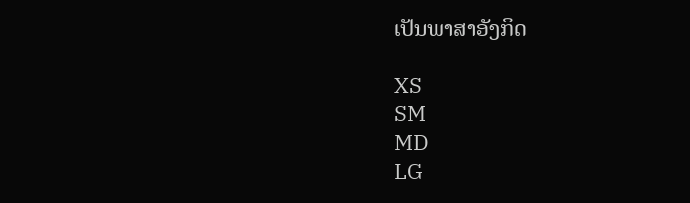ເປັນພາສາອັງກິດ

XS
SM
MD
LG